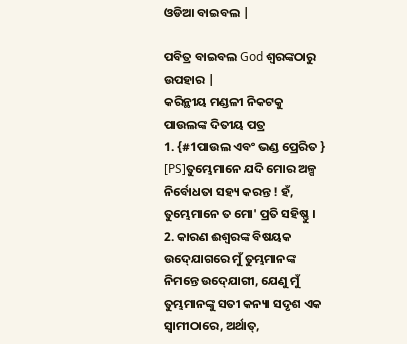ଓଡିଆ ବାଇବଲ |

ପବିତ୍ର ବାଇବଲ God ଶ୍ବରଙ୍କଠାରୁ ଉପହାର |
କରିନ୍ଥୀୟ ମଣ୍ଡଳୀ ନିକଟକୁ ପାଉଲଙ୍କ ଦିତୀୟ ପତ୍ର
1. {#1ପାଉଲ ଏବଂ ଭଣ୍ଡ ପ୍ରେରିତ } [PS]ତୁମ୍ଭେମାନେ ଯଦି ମୋର ଅଳ୍ପ ନିର୍ବୋଧତା ସହ୍ୟ କରନ୍ତ ! ହଁ, ତୁମ୍ଭେମାନେ ତ ମୋ' ପ୍ରତି ସହିଷ୍ଣୁ ।
2. କାରଣ ଈଶ୍ୱରଙ୍କ ବିଷୟକ ଉଦ୍‍ଯୋଗରେ ମୁଁ ତୁମ୍ଭମାନଙ୍କ ନିମନ୍ତେ ଉଦ୍‍ଯୋଗୀ, ଯେଣୁ ମୁଁ ତୁମ୍ଭମାନଙ୍କୁ ସତୀ କନ୍ୟା ସଦୃଶ ଏକ ସ୍ୱାମୀଠାରେ, ଅର୍ଥାତ୍‍,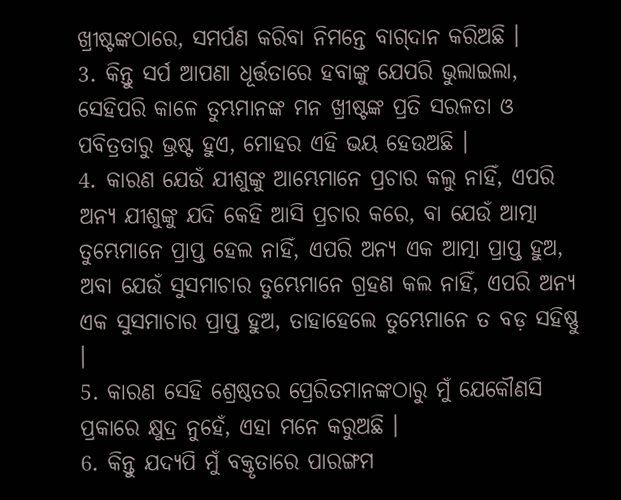ଖ୍ରୀଷ୍ଟଙ୍କଠାରେ, ସମର୍ପଣ କରିବା ନିମନ୍ତେ ବାଗ୍‍ଦାନ କରିଅଛି ।
3. କିନ୍ତୁ ସର୍ପ ଆପଣା ଧୂର୍ତ୍ତତାରେ ହବାଙ୍କୁ ଯେପରି ଭୁଲାଇଲା, ସେହିପରି କାଳେ ତୁମ୍ଭମାନଙ୍କ ମନ ଖ୍ରୀଷ୍ଟଙ୍କ ପ୍ରତି ସରଳତା ଓ ପବିତ୍ରତାରୁ ଭ୍ରଷ୍ଟ ହୁଏ, ମୋହର ଏହି ଭୟ ହେଉଅଛି ।
4. କାରଣ ଯେଉଁ ଯୀଶୁଙ୍କୁ ଆମ୍ଭେମାନେ ପ୍ରଚାର କଲୁ ନାହିଁ, ଏପରି ଅନ୍ୟ ଯୀଶୁଙ୍କୁ ଯଦି କେହି ଆସି ପ୍ରଚାର କରେ, ବା ଯେଉଁ ଆତ୍ମା ତୁମ୍ଭେମାନେ ପ୍ରାପ୍ତ ହେଲ ନାହିଁ, ଏପରି ଅନ୍ୟ ଏକ ଆତ୍ମା ପ୍ରାପ୍ତ ହୁଅ, ଅବା ଯେଉଁ ସୁସମାଚାର ତୁମ୍ଭେମାନେ ଗ୍ରହଣ କଲ ନାହିଁ, ଏପରି ଅନ୍ୟ ଏକ ସୁସମାଚାର ପ୍ରାପ୍ତ ହୁଅ, ତାହାହେଲେ ତୁମ୍ଭେମାନେ ତ ବଡ଼ ସହିଷ୍ଣୁ ।
5. କାରଣ ସେହି ଶ୍ରେଷ୍ଠତର ପ୍ରେରିତମାନଙ୍କଠାରୁ ମୁଁ ଯେକୌଣସି ପ୍ରକାରେ କ୍ଷୁଦ୍ର ନୁହେଁ, ଏହା ମନେ କରୁଅଛି ।
6. କିନ୍ତୁ ଯଦ୍ୟପି ମୁଁ ବକ୍ତୃତାରେ ପାରଙ୍ଗମ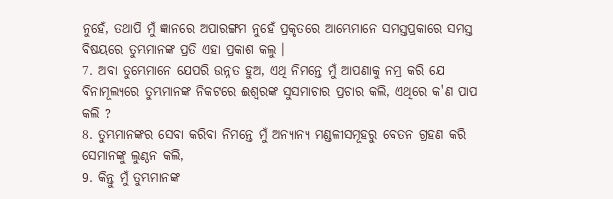ନୁହେଁ, ତଥାପି ମୁଁ ଜ୍ଞାନରେ ଅପାରଙ୍ଗମ ନୁହେଁ ପ୍ରକୃତରେ ଆମ୍ଭେମାନେ ସମସ୍ତପ୍ରକାରେ ସମସ୍ତ ବିଷୟରେ ତୁମ୍ଭମାନଙ୍କ ପ୍ରତି ଏହା ପ୍ରକାଶ କଲୁ ।
7. ଅବା ତୁମ୍ଭେମାନେ ଯେପରି ଉନ୍ନତ ହୁଅ, ଏଥି ନିମନ୍ତେ ମୁଁ ଆପଣାକୁ ନମ୍ର କରି ଯେ ବିନାମୂଲ୍ୟରେ ତୁମ୍ଭମାନଙ୍କ ନିକଟରେ ଈଶ୍ୱରଙ୍କ ସୁସମାଚାର ପ୍ରଚାର କଲି, ଏଥିରେ କ'ଣ ପାପ କଲି ?
8. ତୁମ୍ଭମାନଙ୍କର ସେବା କରିବା ନିମନ୍ତେ ମୁଁ ଅନ୍ୟାନ୍ୟ ମଣ୍ଡଳୀସମୂହରୁ ବେତନ ଗ୍ରହଣ କରି ସେମାନଙ୍କୁ ଲୁଣ୍ଠନ କଲି,
9. କିନ୍ତୁ ମୁଁ ତୁମ୍ଭମାନଙ୍କ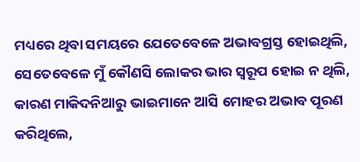ମଧ୍ୟରେ ଥିବା ସମୟରେ ଯେତେବେଳେ ଅଭାବଗ୍ରସ୍ତ ହୋଇଥିଲି, ସେତେବେଳେ ମୁଁ କୌଣସି ଲୋକର ଭାର ସ୍ୱରୂପ ହୋଇ ନ ଥିଲି, କାରଣ ମାକିଦନିଆରୁ ଭାଇମାନେ ଆସି ମୋହର ଅଭାବ ପୂରଣ କରିଥିଲେ,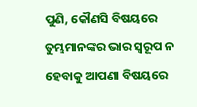ପୁଣି, କୌଣସି ବିଷୟରେ ତୁମ୍ଭମାନଙ୍କର ଭାର ସ୍ୱରୂପ ନ ହେବାକୁ ଆପଣା ବିଷୟରେ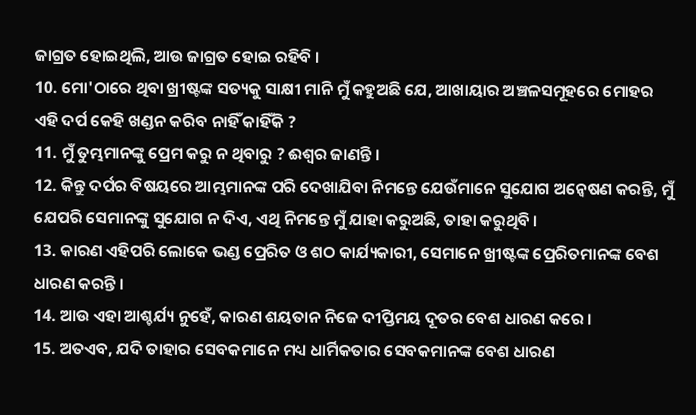ଜାଗ୍ରତ ହୋଇଥିଲି, ଆଉ ଜାଗ୍ରତ ହୋଇ ରହିବି ।
10. ମୋ'ଠାରେ ଥିବା ଖ୍ରୀଷ୍ଟଙ୍କ ସତ୍ୟକୁ ସାକ୍ଷୀ ମାନି ମୁଁ କହୁଅଛି ଯେ, ଆଖାୟାର ଅଞ୍ଚଳସମୂହରେ ମୋହର ଏହି ଦର୍ପ କେହି ଖଣ୍ଡନ କରିବ ନାହିଁ କାହିଁକି ?
11. ମୁଁ ତୁମ୍ଭମାନଙ୍କୁ ପ୍ରେମ କରୁ ନ ଥିବାରୁ ? ଈଶ୍ୱର ଜାଣନ୍ତି ।
12. କିନ୍ତୁ ଦର୍ପର ବିଷୟରେ ଆମ୍ଭମାନଙ୍କ ପରି ଦେଖାଯିବା ନିମନ୍ତେ ଯେଉଁମାନେ ସୁଯୋଗ ଅନ୍ୱେଷଣ କରନ୍ତି, ମୁଁ ଯେପରି ସେମାନଙ୍କୁ ସୁଯୋଗ ନ ଦିଏ, ଏଥି ନିମନ୍ତେ ମୁଁ ଯାହା କରୁଅଛି, ତାହା କରୁଥିବି ।
13. କାରଣ ଏହିପରି ଲୋକେ ଭଣ୍ଡ ପ୍ରେରିତ ଓ ଶଠ କାର୍ଯ୍ୟକାରୀ, ସେମାନେ ଖ୍ରୀଷ୍ଟଙ୍କ ପ୍ରେରିତମାନଙ୍କ ବେଶ ଧାରଣ କରନ୍ତି ।
14. ଆଉ ଏହା ଆଶ୍ଚର୍ଯ୍ୟ ନୁହେଁ, କାରଣ ଶୟତାନ ନିଜେ ଦୀପ୍ତିମୟ ଦୂତର ବେଶ ଧାରଣ କରେ ।
15. ଅତଏବ, ଯଦି ତାହାର ସେବକମାନେ ମଧ୍ୟ ଧାର୍ମିକତାର ସେବକମାନଙ୍କ ବେଶ ଧାରଣ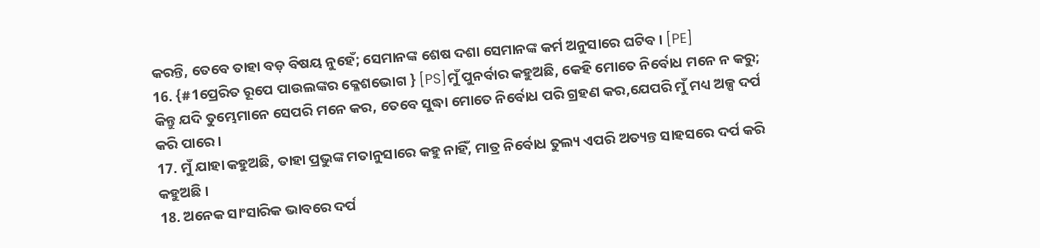କରନ୍ତି, ତେବେ ତାହା ବଡ଼ ବିଷୟ ନୁହେଁ; ସେମାନଙ୍କ ଶେଷ ଦଶା ସେମାନଙ୍କ କର୍ମ ଅନୁସାରେ ଘଟିବ । [PE]
16. {#1ପ୍ରେରିତ ରୂପେ ପାଉଲଙ୍କର କ୍ଳେଶଭୋଗ } [PS]ମୁଁ ପୁନର୍ବାର କହୁଅଛି, କେହି ମୋତେ ନିର୍ବୋଧ ମନେ ନ କରୁ; କିନ୍ତୁ ଯଦି ତୁମ୍ଭେମାନେ ସେପରି ମନେ କର, ତେବେ ସୁଦ୍ଧା ମୋତେ ନିର୍ବୋଧ ପରି ଗ୍ରହଣ କର,ଯେପରି ମୁଁ ମଧ୍ୟ ଅଳ୍ପ ଦର୍ପ କରି ପାରେ ।
17. ମୁଁ ଯାହା କହୁଅଛି, ତାହା ପ୍ରଭୁଙ୍କ ମତାନୁସାରେ କହୁ ନାହିଁ, ମାତ୍ର ନିର୍ବୋଧ ତୁଲ୍ୟ ଏପରି ଅତ୍ୟନ୍ତ ସାହସରେ ଦର୍ପ କରି କହୁଅଛି ।
18. ଅନେକ ସାଂସାରିକ ଭାବରେ ଦର୍ପ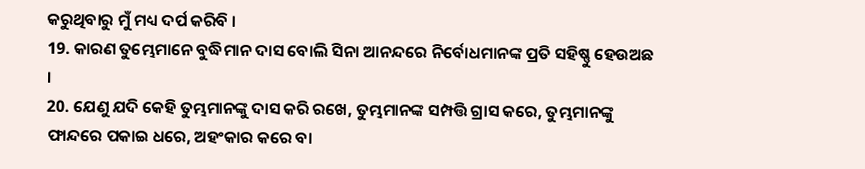କରୁଥିବାରୁ ମୁଁ ମଧ୍ୟ ଦର୍ପ କରିବି ।
19. କାରଣ ତୁମ୍ଭେମାନେ ବୁଦ୍ଧିମାନ ଦାସ ବୋଲି ସିନା ଆନନ୍ଦରେ ନିର୍ବୋଧମାନଙ୍କ ପ୍ରତି ସହିଷ୍ଣୁ ହେଉଅଛ ।
20. ଯେଣୁ ଯଦି କେହି ତୁମ୍ଭମାନଙ୍କୁ ଦାସ କରି ରଖେ, ତୁମ୍ଭମାନଙ୍କ ସମ୍ପତ୍ତି ଗ୍ରାସ କରେ, ତୁମ୍ଭମାନଙ୍କୁ ଫାନ୍ଦରେ ପକାଇ ଧରେ, ଅହଂକାର କରେ ବା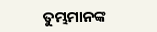ତୁମ୍ଭମାନଙ୍କ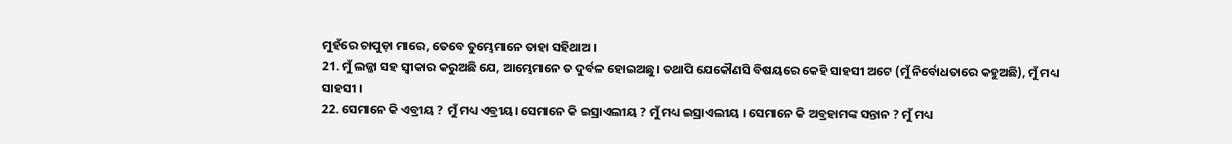ମୁହଁରେ ଚାପୁଡ଼ା ମାରେ, ତେବେ ତୁମ୍ଭେମାନେ ତାହା ସହିଥାଅ ।
21. ମୁଁ ଲଜ୍ଜା ସହ ସ୍ୱୀକାର କରୁଅଛି ଯେ, ଆମ୍ଭେମାନେ ତ ଦୁର୍ବଳ ହୋଇଅଛୁ। ତଥାପି ଯେକୌଣସି ବିଷୟରେ କେହି ସାହସୀ ଅଟେ (ମୁଁ ନିର୍ବୋଧତାରେ କହୁଅଛି), ମୁଁ ମଧ୍ୟ ସାହସୀ ।
22. ସେମାନେ କି ଏବ୍ରୀୟ ? ମୁଁ ମଧ୍ୟ ଏବ୍ରୀୟ। ସେମାନେ କି ଇସ୍ରାଏଲୀୟ ? ମୁଁ ମଧ୍ୟ ଇସ୍ରାଏଲୀୟ । ସେମାନେ କି ଅବ୍ରହାମଙ୍କ ସନ୍ତାନ ? ମୁଁ ମଧ୍ୟ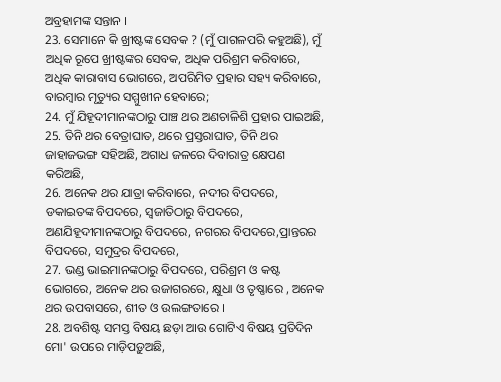ଅବ୍ରହାମଙ୍କ ସନ୍ତାନ ।
23. ସେମାନେ କି ଖ୍ରୀଷ୍ଟଙ୍କ ସେବକ ? (ମୁଁ ପାଗଳପରି କହୁଅଛି), ମୁଁ ଅଧିକ ରୂପେ ଖ୍ରୀଷ୍ଟଙ୍କର ସେବକ, ଅଧିକ ପରିଶ୍ରମ କରିବାରେ, ଅଧିକ କାରାବାସ ଭୋଗରେ, ଅପରିମିତ ପ୍ରହାର ସହ୍ୟ କରିବାରେ, ବାରମ୍ବାର ମୃତ୍ୟୁର ସମ୍ମୁଖୀନ ହେବାରେ;
24. ମୁଁ ଯିହୂଦୀମାନଙ୍କଠାରୁ ପାଞ୍ଚ ଥର ଅଣଚାଳିଶି ପ୍ରହାର ପାଇଅଛି,
25. ତିନି ଥର ବେତ୍ରାଘାତ, ଥରେ ପ୍ରସ୍ତରାଘାତ, ତିନି ଥର ଜାହାଜଭଙ୍ଗ ସହିଅଛି, ଅଗାଧ ଜଳରେ ଦିବାରାତ୍ର କ୍ଷେପଣ କରିଅଛି,
26. ଅନେକ ଥର ଯାତ୍ରା କରିବାରେ, ନଦୀର ବିପଦରେ, ଡକାଇତଙ୍କ ବିପଦରେ, ସ୍ୱଜାତିଠାରୁ ବିପଦରେ, ଅଣଯିହୂଦୀମାନଙ୍କଠାରୁ ବିପଦରେ, ନଗରର ବିପଦରେ,ପ୍ରାନ୍ତରର ବିପଦରେ, ସମୁଦ୍ରର ବିପଦରେ,
27. ଭଣ୍ଡ ଭାଇମାନଙ୍କଠାରୁ ବିପଦରେ, ପରିଶ୍ରମ ଓ କଷ୍ଟ ଭୋଗରେ, ଅନେକ ଥର ଉଜାଗରରେ, କ୍ଷୁଧା ଓ ତୃଷ୍ଣାରେ , ଅନେକ ଥର ଉପବାସରେ, ଶୀତ ଓ ଉଲଙ୍ଗତାରେ ।
28. ଅବଶିଷ୍ଟ ସମସ୍ତ ବିଷୟ ଛଡ଼ା ଆଉ ଗୋଟିଏ ବିଷୟ ପ୍ରତିଦିନ ମୋ' ଉପରେ ମାଡ଼ିପଡ଼ୁଅଛି,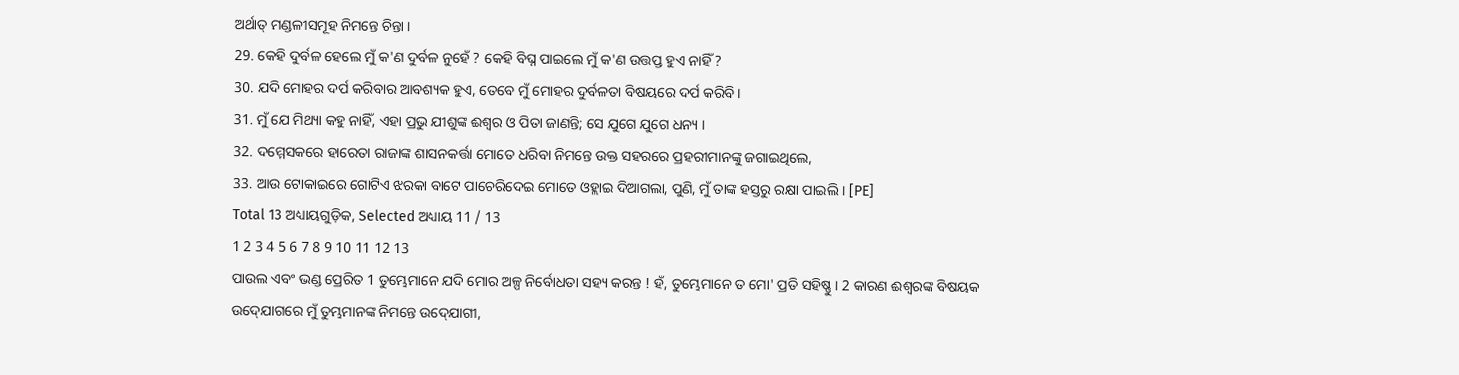ଅର୍ଥାତ୍‍ ମଣ୍ଡଳୀସମୂହ ନିମନ୍ତେ ଚିନ୍ତା ।
29. କେହି ଦୁର୍ବଳ ହେଲେ ମୁଁ କ'ଣ ଦୁର୍ବଳ ନୁହେଁ ? କେହି ବିଘ୍ନ ପାଇଲେ ମୁଁ କ'ଣ ଉତ୍ତପ୍ତ ହୁଏ ନାହିଁ ?
30. ଯଦି ମୋହର ଦର୍ପ କରିବାର ଆବଶ୍ୟକ ହୁଏ, ତେବେ ମୁଁ ମୋହର ଦୁର୍ବଳତା ବିଷୟରେ ଦର୍ପ କରିବି।
31. ମୁଁ ଯେ ମିଥ୍ୟା କହୁ ନାହିଁ, ଏହା ପ୍ରଭୁ ଯୀଶୁଙ୍କ ଈଶ୍ୱର ଓ ପିତା ଜାଣନ୍ତି; ସେ ଯୁଗେ ଯୁଗେ ଧନ୍ୟ ।
32. ଦମ୍ମେସକରେ ହାରେତା ରାଜାଙ୍କ ଶାସନକର୍ତ୍ତା ମୋତେ ଧରିବା ନିମନ୍ତେ ଉକ୍ତ ସହରରେ ପ୍ରହରୀମାନଙ୍କୁ ଜଗାଇଥିଲେ,
33. ଆଉ ଟୋକାଇରେ ଗୋଟିଏ ଝରକା ବାଟେ ପାଚେରିଦେଇ ମୋତେ ଓହ୍ଲାଇ ଦିଆଗଲା, ପୁଣି, ମୁଁ ତାଙ୍କ ହସ୍ତରୁ ରକ୍ଷା ପାଇଲି । [PE]
Total 13 ଅଧ୍ୟାୟଗୁଡ଼ିକ, Selected ଅଧ୍ୟାୟ 11 / 13
1 2 3 4 5 6 7 8 9 10 11 12 13
ପାଉଲ ଏବଂ ଭଣ୍ଡ ପ୍ରେରିତ 1 ତୁମ୍ଭେମାନେ ଯଦି ମୋର ଅଳ୍ପ ନିର୍ବୋଧତା ସହ୍ୟ କରନ୍ତ ! ହଁ, ତୁମ୍ଭେମାନେ ତ ମୋ' ପ୍ରତି ସହିଷ୍ଣୁ । 2 କାରଣ ଈଶ୍ୱରଙ୍କ ବିଷୟକ ଉଦ୍‍ଯୋଗରେ ମୁଁ ତୁମ୍ଭମାନଙ୍କ ନିମନ୍ତେ ଉଦ୍‍ଯୋଗୀ,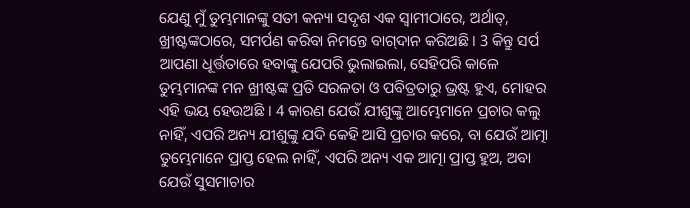ଯେଣୁ ମୁଁ ତୁମ୍ଭମାନଙ୍କୁ ସତୀ କନ୍ୟା ସଦୃଶ ଏକ ସ୍ୱାମୀଠାରେ, ଅର୍ଥାତ୍‍, ଖ୍ରୀଷ୍ଟଙ୍କଠାରେ, ସମର୍ପଣ କରିବା ନିମନ୍ତେ ବାଗ୍‍ଦାନ କରିଅଛି । 3 କିନ୍ତୁ ସର୍ପ ଆପଣା ଧୂର୍ତ୍ତତାରେ ହବାଙ୍କୁ ଯେପରି ଭୁଲାଇଲା, ସେହିପରି କାଳେ ତୁମ୍ଭମାନଙ୍କ ମନ ଖ୍ରୀଷ୍ଟଙ୍କ ପ୍ରତି ସରଳତା ଓ ପବିତ୍ରତାରୁ ଭ୍ରଷ୍ଟ ହୁଏ, ମୋହର ଏହି ଭୟ ହେଉଅଛି । 4 କାରଣ ଯେଉଁ ଯୀଶୁଙ୍କୁ ଆମ୍ଭେମାନେ ପ୍ରଚାର କଲୁ ନାହିଁ, ଏପରି ଅନ୍ୟ ଯୀଶୁଙ୍କୁ ଯଦି କେହି ଆସି ପ୍ରଚାର କରେ, ବା ଯେଉଁ ଆତ୍ମା ତୁମ୍ଭେମାନେ ପ୍ରାପ୍ତ ହେଲ ନାହିଁ, ଏପରି ଅନ୍ୟ ଏକ ଆତ୍ମା ପ୍ରାପ୍ତ ହୁଅ, ଅବା ଯେଉଁ ସୁସମାଚାର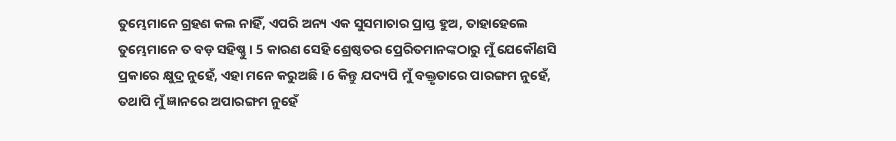ତୁମ୍ଭେମାନେ ଗ୍ରହଣ କଲ ନାହିଁ, ଏପରି ଅନ୍ୟ ଏକ ସୁସମାଚାର ପ୍ରାପ୍ତ ହୁଅ, ତାହାହେଲେ ତୁମ୍ଭେମାନେ ତ ବଡ଼ ସହିଷ୍ଣୁ । 5 କାରଣ ସେହି ଶ୍ରେଷ୍ଠତର ପ୍ରେରିତମାନଙ୍କଠାରୁ ମୁଁ ଯେକୌଣସି ପ୍ରକାରେ କ୍ଷୁଦ୍ର ନୁହେଁ, ଏହା ମନେ କରୁଅଛି । 6 କିନ୍ତୁ ଯଦ୍ୟପି ମୁଁ ବକ୍ତୃତାରେ ପାରଙ୍ଗମ ନୁହେଁ, ତଥାପି ମୁଁ ଜ୍ଞାନରେ ଅପାରଙ୍ଗମ ନୁହେଁ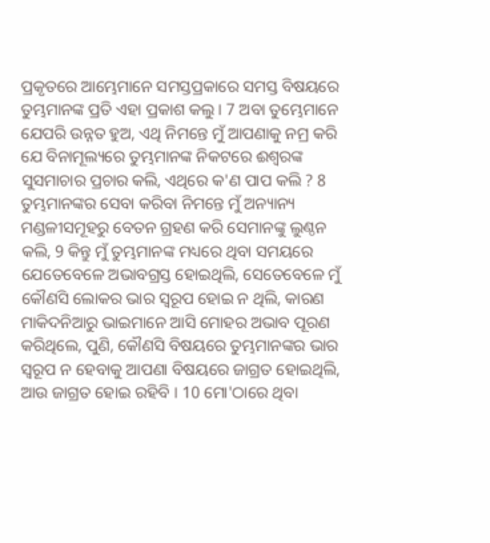ପ୍ରକୃତରେ ଆମ୍ଭେମାନେ ସମସ୍ତପ୍ରକାରେ ସମସ୍ତ ବିଷୟରେ ତୁମ୍ଭମାନଙ୍କ ପ୍ରତି ଏହା ପ୍ରକାଶ କଲୁ । 7 ଅବା ତୁମ୍ଭେମାନେ ଯେପରି ଉନ୍ନତ ହୁଅ, ଏଥି ନିମନ୍ତେ ମୁଁ ଆପଣାକୁ ନମ୍ର କରି ଯେ ବିନାମୂଲ୍ୟରେ ତୁମ୍ଭମାନଙ୍କ ନିକଟରେ ଈଶ୍ୱରଙ୍କ ସୁସମାଚାର ପ୍ରଚାର କଲି, ଏଥିରେ କ'ଣ ପାପ କଲି ? 8 ତୁମ୍ଭମାନଙ୍କର ସେବା କରିବା ନିମନ୍ତେ ମୁଁ ଅନ୍ୟାନ୍ୟ ମଣ୍ଡଳୀସମୂହରୁ ବେତନ ଗ୍ରହଣ କରି ସେମାନଙ୍କୁ ଲୁଣ୍ଠନ କଲି, 9 କିନ୍ତୁ ମୁଁ ତୁମ୍ଭମାନଙ୍କ ମଧ୍ୟରେ ଥିବା ସମୟରେ ଯେତେବେଳେ ଅଭାବଗ୍ରସ୍ତ ହୋଇଥିଲି, ସେତେବେଳେ ମୁଁ କୌଣସି ଲୋକର ଭାର ସ୍ୱରୂପ ହୋଇ ନ ଥିଲି, କାରଣ ମାକିଦନିଆରୁ ଭାଇମାନେ ଆସି ମୋହର ଅଭାବ ପୂରଣ କରିଥିଲେ, ପୁଣି, କୌଣସି ବିଷୟରେ ତୁମ୍ଭମାନଙ୍କର ଭାର ସ୍ୱରୂପ ନ ହେବାକୁ ଆପଣା ବିଷୟରେ ଜାଗ୍ରତ ହୋଇଥିଲି, ଆଉ ଜାଗ୍ରତ ହୋଇ ରହିବି । 10 ମୋ'ଠାରେ ଥିବା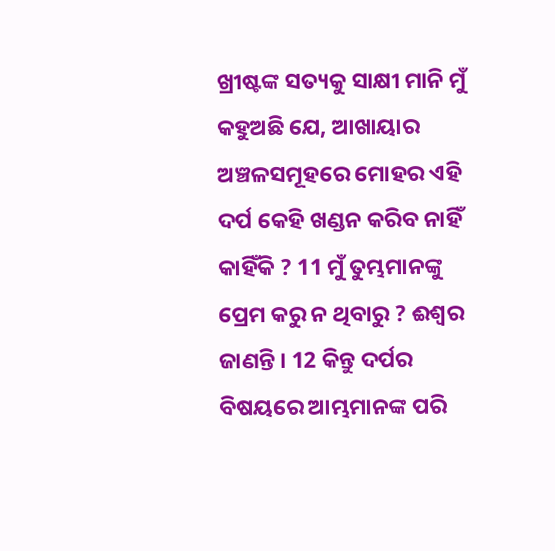ଖ୍ରୀଷ୍ଟଙ୍କ ସତ୍ୟକୁ ସାକ୍ଷୀ ମାନି ମୁଁ କହୁଅଛି ଯେ, ଆଖାୟାର ଅଞ୍ଚଳସମୂହରେ ମୋହର ଏହି ଦର୍ପ କେହି ଖଣ୍ଡନ କରିବ ନାହିଁ କାହିଁକି ? 11 ମୁଁ ତୁମ୍ଭମାନଙ୍କୁ ପ୍ରେମ କରୁ ନ ଥିବାରୁ ? ଈଶ୍ୱର ଜାଣନ୍ତି । 12 କିନ୍ତୁ ଦର୍ପର ବିଷୟରେ ଆମ୍ଭମାନଙ୍କ ପରି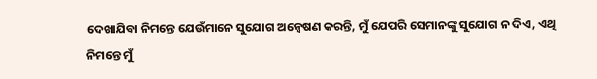ଦେଖାଯିବା ନିମନ୍ତେ ଯେଉଁମାନେ ସୁଯୋଗ ଅନ୍ୱେଷଣ କରନ୍ତି, ମୁଁ ଯେପରି ସେମାନଙ୍କୁ ସୁଯୋଗ ନ ଦିଏ, ଏଥି ନିମନ୍ତେ ମୁଁ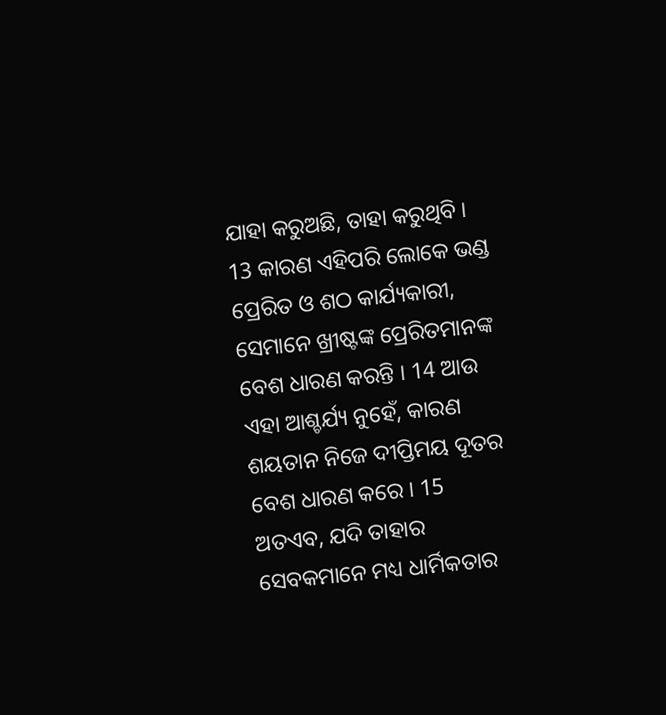ଯାହା କରୁଅଛି, ତାହା କରୁଥିବି । 13 କାରଣ ଏହିପରି ଲୋକେ ଭଣ୍ଡ ପ୍ରେରିତ ଓ ଶଠ କାର୍ଯ୍ୟକାରୀ, ସେମାନେ ଖ୍ରୀଷ୍ଟଙ୍କ ପ୍ରେରିତମାନଙ୍କ ବେଶ ଧାରଣ କରନ୍ତି । 14 ଆଉ ଏହା ଆଶ୍ଚର୍ଯ୍ୟ ନୁହେଁ, କାରଣ ଶୟତାନ ନିଜେ ଦୀପ୍ତିମୟ ଦୂତର ବେଶ ଧାରଣ କରେ । 15 ଅତଏବ, ଯଦି ତାହାର ସେବକମାନେ ମଧ୍ୟ ଧାର୍ମିକତାର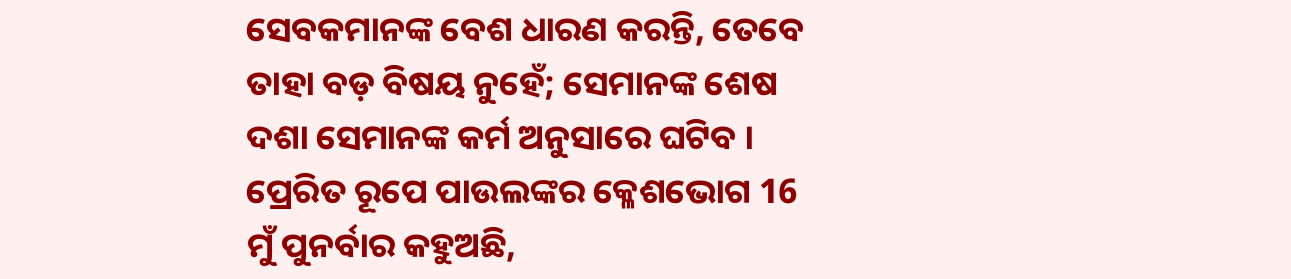ସେବକମାନଙ୍କ ବେଶ ଧାରଣ କରନ୍ତି, ତେବେ ତାହା ବଡ଼ ବିଷୟ ନୁହେଁ; ସେମାନଙ୍କ ଶେଷ ଦଶା ସେମାନଙ୍କ କର୍ମ ଅନୁସାରେ ଘଟିବ । ପ୍ରେରିତ ରୂପେ ପାଉଲଙ୍କର କ୍ଳେଶଭୋଗ 16 ମୁଁ ପୁନର୍ବାର କହୁଅଛି,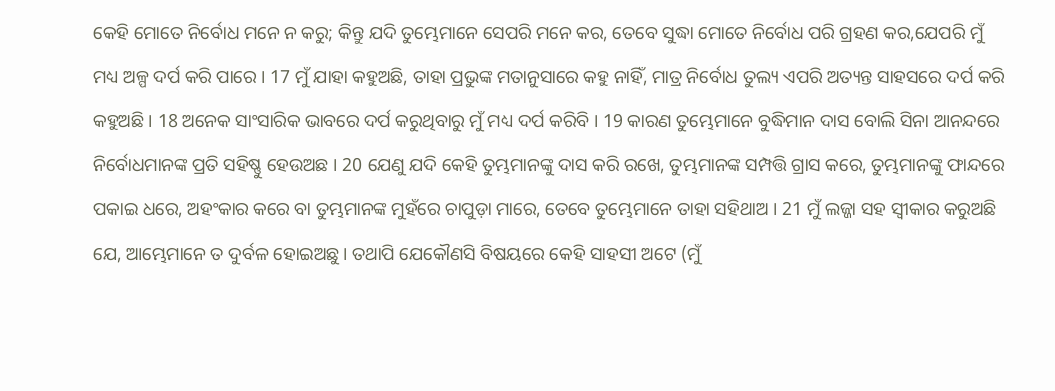କେହି ମୋତେ ନିର୍ବୋଧ ମନେ ନ କରୁ; କିନ୍ତୁ ଯଦି ତୁମ୍ଭେମାନେ ସେପରି ମନେ କର, ତେବେ ସୁଦ୍ଧା ମୋତେ ନିର୍ବୋଧ ପରି ଗ୍ରହଣ କର,ଯେପରି ମୁଁ ମଧ୍ୟ ଅଳ୍ପ ଦର୍ପ କରି ପାରେ । 17 ମୁଁ ଯାହା କହୁଅଛି, ତାହା ପ୍ରଭୁଙ୍କ ମତାନୁସାରେ କହୁ ନାହିଁ, ମାତ୍ର ନିର୍ବୋଧ ତୁଲ୍ୟ ଏପରି ଅତ୍ୟନ୍ତ ସାହସରେ ଦର୍ପ କରି କହୁଅଛି । 18 ଅନେକ ସାଂସାରିକ ଭାବରେ ଦର୍ପ କରୁଥିବାରୁ ମୁଁ ମଧ୍ୟ ଦର୍ପ କରିବି । 19 କାରଣ ତୁମ୍ଭେମାନେ ବୁଦ୍ଧିମାନ ଦାସ ବୋଲି ସିନା ଆନନ୍ଦରେ ନିର୍ବୋଧମାନଙ୍କ ପ୍ରତି ସହିଷ୍ଣୁ ହେଉଅଛ । 20 ଯେଣୁ ଯଦି କେହି ତୁମ୍ଭମାନଙ୍କୁ ଦାସ କରି ରଖେ, ତୁମ୍ଭମାନଙ୍କ ସମ୍ପତ୍ତି ଗ୍ରାସ କରେ, ତୁମ୍ଭମାନଙ୍କୁ ଫାନ୍ଦରେ ପକାଇ ଧରେ, ଅହଂକାର କରେ ବା ତୁମ୍ଭମାନଙ୍କ ମୁହଁରେ ଚାପୁଡ଼ା ମାରେ, ତେବେ ତୁମ୍ଭେମାନେ ତାହା ସହିଥାଅ । 21 ମୁଁ ଲଜ୍ଜା ସହ ସ୍ୱୀକାର କରୁଅଛି ଯେ, ଆମ୍ଭେମାନେ ତ ଦୁର୍ବଳ ହୋଇଅଛୁ। ତଥାପି ଯେକୌଣସି ବିଷୟରେ କେହି ସାହସୀ ଅଟେ (ମୁଁ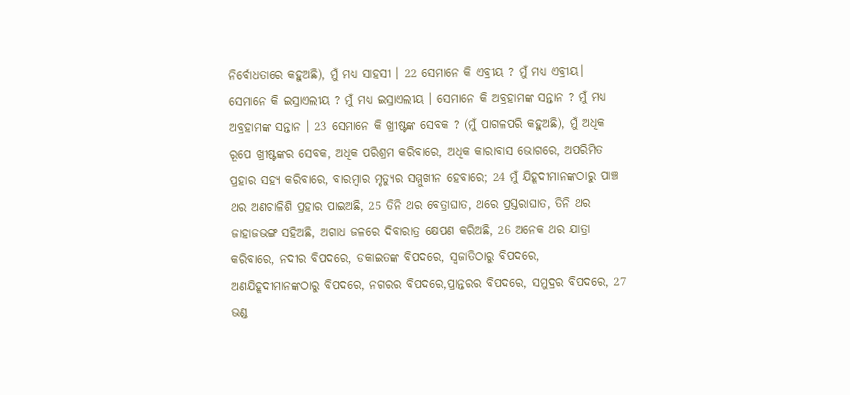ନିର୍ବୋଧତାରେ କହୁଅଛି), ମୁଁ ମଧ୍ୟ ସାହସୀ । 22 ସେମାନେ କି ଏବ୍ରୀୟ ? ମୁଁ ମଧ୍ୟ ଏବ୍ରୀୟ। ସେମାନେ କି ଇସ୍ରାଏଲୀୟ ? ମୁଁ ମଧ୍ୟ ଇସ୍ରାଏଲୀୟ । ସେମାନେ କି ଅବ୍ରହାମଙ୍କ ସନ୍ତାନ ? ମୁଁ ମଧ୍ୟ ଅବ୍ରହାମଙ୍କ ସନ୍ତାନ । 23 ସେମାନେ କି ଖ୍ରୀଷ୍ଟଙ୍କ ସେବକ ? (ମୁଁ ପାଗଳପରି କହୁଅଛି), ମୁଁ ଅଧିକ ରୂପେ ଖ୍ରୀଷ୍ଟଙ୍କର ସେବକ, ଅଧିକ ପରିଶ୍ରମ କରିବାରେ, ଅଧିକ କାରାବାସ ଭୋଗରେ, ଅପରିମିତ ପ୍ରହାର ସହ୍ୟ କରିବାରେ, ବାରମ୍ବାର ମୃତ୍ୟୁର ସମ୍ମୁଖୀନ ହେବାରେ; 24 ମୁଁ ଯିହୂଦୀମାନଙ୍କଠାରୁ ପାଞ୍ଚ ଥର ଅଣଚାଳିଶି ପ୍ରହାର ପାଇଅଛି, 25 ତିନି ଥର ବେତ୍ରାଘାତ, ଥରେ ପ୍ରସ୍ତରାଘାତ, ତିନି ଥର ଜାହାଜଭଙ୍ଗ ସହିଅଛି, ଅଗାଧ ଜଳରେ ଦିବାରାତ୍ର କ୍ଷେପଣ କରିଅଛି, 26 ଅନେକ ଥର ଯାତ୍ରା କରିବାରେ, ନଦୀର ବିପଦରେ, ଡକାଇତଙ୍କ ବିପଦରେ, ସ୍ୱଜାତିଠାରୁ ବିପଦରେ, ଅଣଯିହୂଦୀମାନଙ୍କଠାରୁ ବିପଦରେ, ନଗରର ବିପଦରେ,ପ୍ରାନ୍ତରର ବିପଦରେ, ସମୁଦ୍ରର ବିପଦରେ, 27 ଭଣ୍ଡ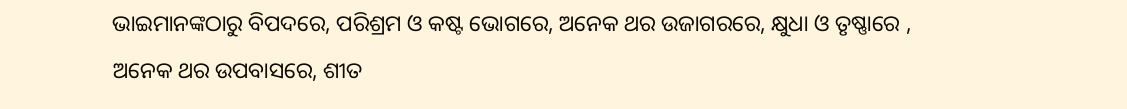ଭାଇମାନଙ୍କଠାରୁ ବିପଦରେ, ପରିଶ୍ରମ ଓ କଷ୍ଟ ଭୋଗରେ, ଅନେକ ଥର ଉଜାଗରରେ, କ୍ଷୁଧା ଓ ତୃଷ୍ଣାରେ , ଅନେକ ଥର ଉପବାସରେ, ଶୀତ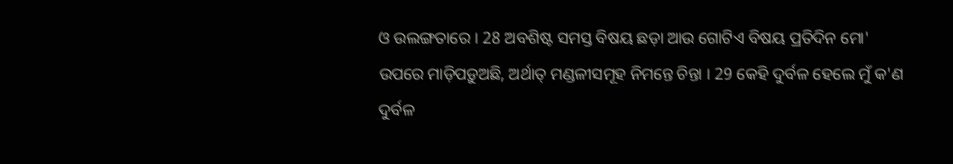ଓ ଉଲଙ୍ଗତାରେ । 28 ଅବଶିଷ୍ଟ ସମସ୍ତ ବିଷୟ ଛଡ଼ା ଆଉ ଗୋଟିଏ ବିଷୟ ପ୍ରତିଦିନ ମୋ' ଉପରେ ମାଡ଼ିପଡ଼ୁଅଛି, ଅର୍ଥାତ୍‍ ମଣ୍ଡଳୀସମୂହ ନିମନ୍ତେ ଚିନ୍ତା । 29 କେହି ଦୁର୍ବଳ ହେଲେ ମୁଁ କ'ଣ ଦୁର୍ବଳ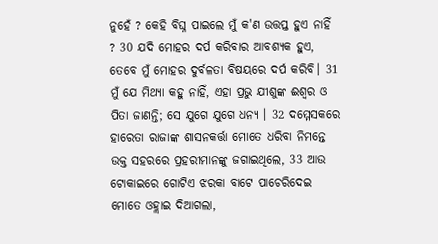ନୁହେଁ ? କେହି ବିଘ୍ନ ପାଇଲେ ମୁଁ କ'ଣ ଉତ୍ତପ୍ତ ହୁଏ ନାହିଁ ? 30 ଯଦି ମୋହର ଦର୍ପ କରିବାର ଆବଶ୍ୟକ ହୁଏ, ତେବେ ମୁଁ ମୋହର ଦୁର୍ବଳତା ବିଷୟରେ ଦର୍ପ କରିବି। 31 ମୁଁ ଯେ ମିଥ୍ୟା କହୁ ନାହିଁ, ଏହା ପ୍ରଭୁ ଯୀଶୁଙ୍କ ଈଶ୍ୱର ଓ ପିତା ଜାଣନ୍ତି; ସେ ଯୁଗେ ଯୁଗେ ଧନ୍ୟ । 32 ଦମ୍ମେସକରେ ହାରେତା ରାଜାଙ୍କ ଶାସନକର୍ତ୍ତା ମୋତେ ଧରିବା ନିମନ୍ତେ ଉକ୍ତ ସହରରେ ପ୍ରହରୀମାନଙ୍କୁ ଜଗାଇଥିଲେ, 33 ଆଉ ଟୋକାଇରେ ଗୋଟିଏ ଝରକା ବାଟେ ପାଚେରିଦେଇ ମୋତେ ଓହ୍ଲାଇ ଦିଆଗଲା,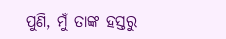ପୁଣି, ମୁଁ ତାଙ୍କ ହସ୍ତରୁ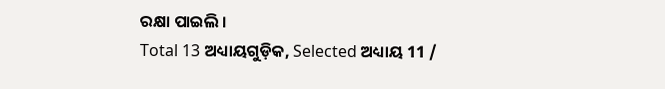ରକ୍ଷା ପାଇଲି ।
Total 13 ଅଧ୍ୟାୟଗୁଡ଼ିକ, Selected ଅଧ୍ୟାୟ 11 /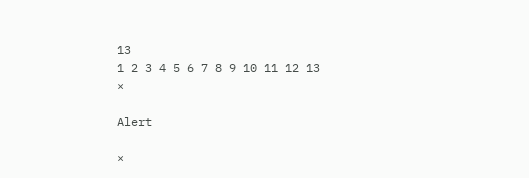13
1 2 3 4 5 6 7 8 9 10 11 12 13
×

Alert

×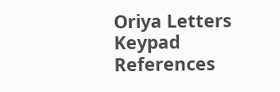Oriya Letters Keypad References